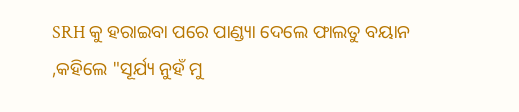SRH କୁ ହରାଇବା ପରେ ପାଣ୍ଡ୍ୟା ଦେଲେ ଫାଲତୁ ବୟାନ ,କହିଲେ "ସୂର୍ଯ୍ୟ ନୁହଁ ମୁ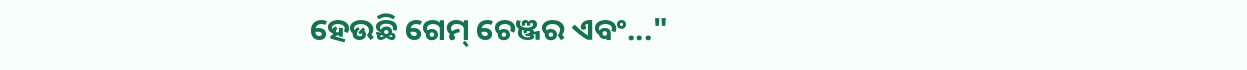ହେଉଛି ଗେମ୍ ଚେଞ୍ଜର ଏବଂ..."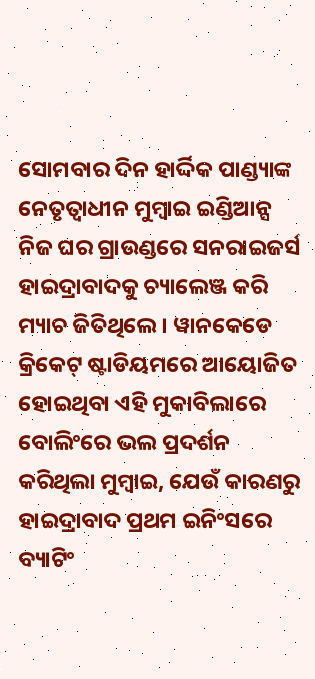ସୋମବାର ଦିନ ହାର୍ଦ୍ଦିକ ପାଣ୍ଡ୍ୟାଙ୍କ ନେତୃତ୍ୱାଧୀନ ମୁମ୍ବାଇ ଇଣ୍ଡିଆନ୍ସ ନିଜ ଘର ଗ୍ରାଉଣ୍ଡରେ ସନରାଇଜର୍ସ ହାଇଦ୍ରାବାଦକୁ ଚ୍ୟାଲେଞ୍ଜ କରି ମ୍ୟାଚ ଜିତିଥିଲେ । ୱାନକେଡେ କ୍ରିକେଟ୍ ଷ୍ଟାଡିୟମରେ ଆୟୋଜିତ ହୋଇଥିବା ଏହି ମୁକାବିଲାରେ ବୋଲିଂରେ ଭଲ ପ୍ରଦର୍ଶନ କରିଥିଲା ମୁମ୍ବାଇ, ଯେଉଁ କାରଣରୁ ହାଇଦ୍ରାବାଦ ପ୍ରଥମ ଇନିଂସରେ ବ୍ୟାଟିଂ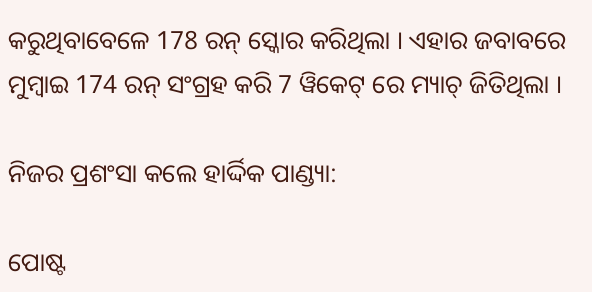କରୁଥିବାବେଳେ 178 ରନ୍ ସ୍କୋର କରିଥିଲା । ଏହାର ଜବାବରେ ମୁମ୍ବାଇ 174 ରନ୍ ସଂଗ୍ରହ କରି 7 ୱିକେଟ୍ ରେ ମ୍ୟାଚ୍ ଜିତିଥିଲା ।

ନିଜର ପ୍ରଶଂସା କଲେ ହାର୍ଦ୍ଦିକ ପାଣ୍ଡ୍ୟା:

ପୋଷ୍ଟ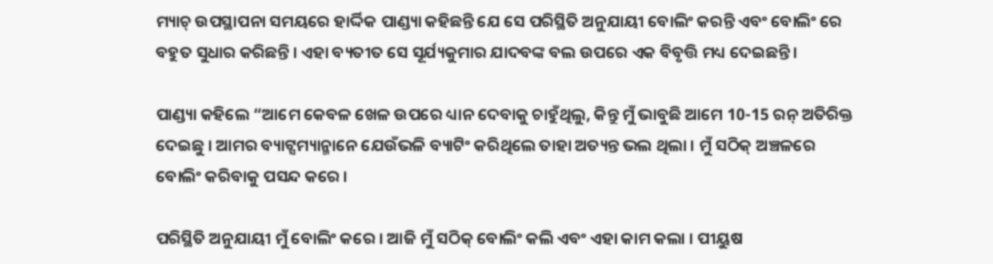ମ୍ୟାଚ୍ ଉପସ୍ଥାପନା ସମୟରେ ହାର୍ଦ୍ଦିକ ପାଣ୍ଡ୍ୟା କହିଛନ୍ତି ଯେ ସେ ପରିସ୍ଥିତି ଅନୁଯାୟୀ ବୋଲିଂ କରନ୍ତି ଏବଂ ବୋଲିଂ ରେ ବହୁତ ସୁଧାର କରିଛନ୍ତି । ଏହା ବ୍ୟତୀତ ସେ ସୂର୍ଯ୍ୟକୁମାର ଯାଦବଙ୍କ ବଲ ଉପରେ ଏକ ବିବୃତ୍ତି ମଧ୍ୟ ଦେଇଛନ୍ତି ।

ପାଣ୍ଡ୍ୟା କହିଲେ “ଆମେ କେବଳ ଖେଳ ଉପରେ ଧ୍ୟାନ ଦେବାକୁ ଚାହୁଁଥିଲୁ, କିନ୍ତୁ ମୁଁ ଭାବୁଛି ଆମେ 10-15 ରନ୍ ଅତିରିକ୍ତ ଦେଇଛୁ । ଆମର ବ୍ୟାଟ୍ସମ୍ୟାନ୍ମାନେ ଯେଉଁଭଳି ବ୍ୟାଟିଂ କରିଥିଲେ ତାହା ଅତ୍ୟନ୍ତ ଭଲ ଥିଲା । ମୁଁ ସଠିକ୍ ଅଞ୍ଚଳରେ ବୋଲିଂ କରିବାକୁ ପସନ୍ଦ କରେ ।

ପରିସ୍ଥିତି ଅନୁଯାୟୀ ମୁଁ ବୋଲିଂ କରେ । ଆଜି ମୁଁ ସଠିକ୍ ବୋଲିଂ କଲି ଏବଂ ଏହା କାମ କଲା । ପୀୟୁଷ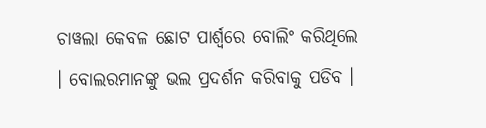ଚାୱଲା କେବଳ ଛୋଟ ପାର୍ଶ୍ୱରେ ବୋଲିଂ କରିଥିଲେ । ବୋଲରମାନଙ୍କୁ ଭଲ ପ୍ରଦର୍ଶନ କରିବାକୁ ପଡିବ ।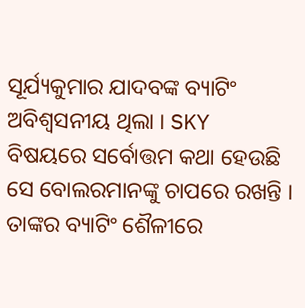ସୂର୍ଯ୍ୟକୁମାର ଯାଦବଙ୍କ ବ୍ୟାଟିଂ ଅବିଶ୍ୱସନୀୟ ଥିଲା । SKY ବିଷୟରେ ସର୍ବୋତ୍ତମ କଥା ହେଉଛି ସେ ବୋଲରମାନଙ୍କୁ ଚାପରେ ରଖନ୍ତି । ତାଙ୍କର ବ୍ୟାଟିଂ ଶୈଳୀରେ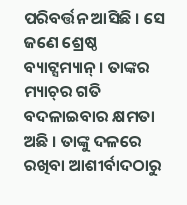ପରିବର୍ତ୍ତନ ଆସିଛି । ସେ ଜଣେ ଶ୍ରେଷ୍ଠ ବ୍ୟାଟ୍ସମ୍ୟାନ୍ । ତାଙ୍କର ମ୍ୟାଚ୍‌ର ଗତି ବଦଳାଇବାର କ୍ଷମତା ଅଛି । ତାଙ୍କୁ ଦଳରେ ରଖିବା ଆଶୀର୍ବାଦଠାରୁ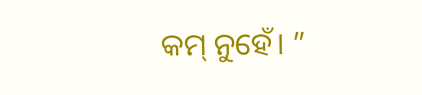କମ୍ ନୁହେଁ। ”